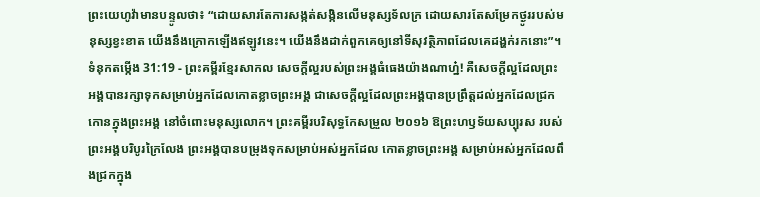ព្រះយេហូវ៉ាមានបន្ទូលថា៖ “ដោយសារតែការសង្កត់សង្កិនលើមនុស្សទ័លក្រ ដោយសារតែសម្រែកថ្ងូររបស់មនុស្សខ្វះខាត យើងនឹងក្រោកឡើងឥឡូវនេះ។ យើងនឹងដាក់ពួកគេឲ្យនៅទីសុវត្ថិភាពដែលគេដង្ហក់រកនោះ”។
ទំនុកតម្កើង 31:19 - ព្រះគម្ពីរខ្មែរសាកល សេចក្ដីល្អរបស់ព្រះអង្គធំធេងយ៉ាងណាហ្ន៎! គឺសេចក្ដីល្អដែលព្រះអង្គបានរក្សាទុកសម្រាប់អ្នកដែលកោតខ្លាចព្រះអង្គ ជាសេចក្ដីល្អដែលព្រះអង្គបានប្រព្រឹត្តដល់អ្នកដែលជ្រកកោនក្នុងព្រះអង្គ នៅចំពោះមនុស្សលោក។ ព្រះគម្ពីរបរិសុទ្ធកែសម្រួល ២០១៦ ឱព្រះហឫទ័យសប្បុរស របស់ព្រះអង្គបរិបូរក្រៃលែង ព្រះអង្គបានបម្រុងទុកសម្រាប់អស់អ្នកដែល កោតខ្លាចព្រះអង្គ សម្រាប់អស់អ្នកដែលពឹងជ្រកក្នុង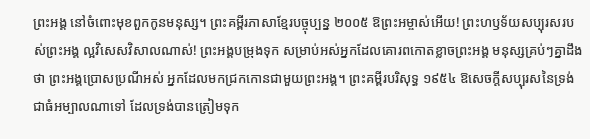ព្រះអង្គ នៅចំពោះមុខពួកកូនមនុស្ស។ ព្រះគម្ពីរភាសាខ្មែរបច្ចុប្បន្ន ២០០៥ ឱព្រះអម្ចាស់អើយ! ព្រះហឫទ័យសប្បុរសរបស់ព្រះអង្គ ល្អវិសេសវិសាលណាស់! ព្រះអង្គបម្រុងទុក សម្រាប់អស់អ្នកដែលគោរពកោតខ្លាចព្រះអង្គ មនុស្សគ្រប់ៗគ្នាដឹងថា ព្រះអង្គប្រោសប្រណីអស់ អ្នកដែលមកជ្រកកោនជាមួយព្រះអង្គ។ ព្រះគម្ពីរបរិសុទ្ធ ១៩៥៤ ឱសេចក្ដីសប្បុរសនៃទ្រង់ជាធំអម្បាលណាទៅ ដែលទ្រង់បានត្រៀមទុក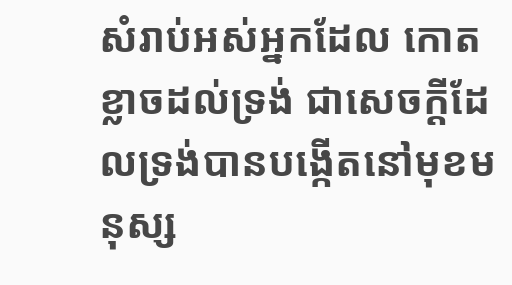សំរាប់អស់អ្នកដែល កោតខ្លាចដល់ទ្រង់ ជាសេចក្ដីដែលទ្រង់បានបង្កើតនៅមុខមនុស្ស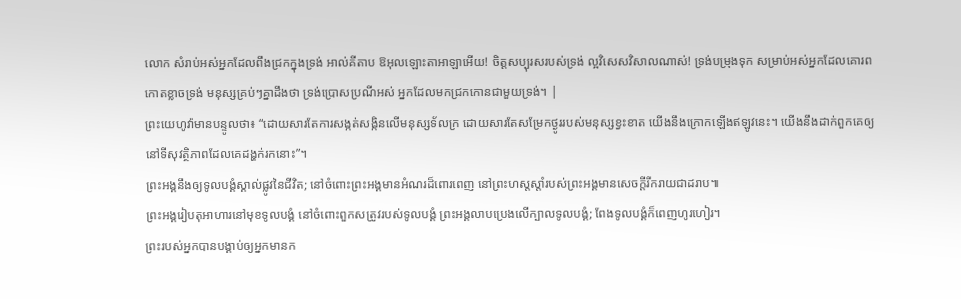លោក សំរាប់អស់អ្នកដែលពឹងជ្រកក្នុងទ្រង់ អាល់គីតាប ឱអុលឡោះតាអាឡាអើយ! ចិត្តសប្បុរសរបស់ទ្រង់ ល្អវិសេសវិសាលណាស់! ទ្រង់បម្រុងទុក សម្រាប់អស់អ្នកដែលគោរពកោតខ្លាចទ្រង់ មនុស្សគ្រប់ៗគ្នាដឹងថា ទ្រង់ប្រោសប្រណីអស់ អ្នកដែលមកជ្រកកោនជាមួយទ្រង់។ |
ព្រះយេហូវ៉ាមានបន្ទូលថា៖ “ដោយសារតែការសង្កត់សង្កិនលើមនុស្សទ័លក្រ ដោយសារតែសម្រែកថ្ងូររបស់មនុស្សខ្វះខាត យើងនឹងក្រោកឡើងឥឡូវនេះ។ យើងនឹងដាក់ពួកគេឲ្យនៅទីសុវត្ថិភាពដែលគេដង្ហក់រកនោះ”។
ព្រះអង្គនឹងឲ្យទូលបង្គំស្គាល់ផ្លូវនៃជីវិត; នៅចំពោះព្រះអង្គមានអំណរដ៏ពោរពេញ នៅព្រះហស្តស្ដាំរបស់ព្រះអង្គមានសេចក្ដីរីករាយជាដរាប៕
ព្រះអង្គរៀបតុអាហារនៅមុខទូលបង្គំ នៅចំពោះពួកសត្រូវរបស់ទូលបង្គំ ព្រះអង្គលាបប្រេងលើក្បាលទូលបង្គំ; ពែងទូលបង្គំក៏ពេញហូរហៀរ។
ព្រះរបស់អ្នកបានបង្គាប់ឲ្យអ្នកមានក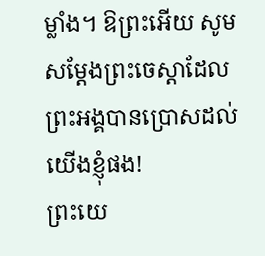ម្លាំង។ ឱព្រះអើយ សូមសម្ដែងព្រះចេស្ដាដែលព្រះអង្គបានប្រោសដល់យើងខ្ញុំផង!
ព្រះយេ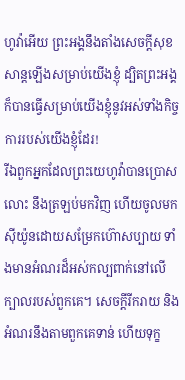ហូវ៉ាអើយ ព្រះអង្គនឹងតាំងសេចក្ដីសុខសាន្តឡើងសម្រាប់យើងខ្ញុំ ដ្បិតព្រះអង្គក៏បានធ្វើសម្រាប់យើងខ្ញុំនូវអស់ទាំងកិច្ចការរបស់យើងខ្ញុំដែរ!
រីឯពួកអ្នកដែលព្រះយេហូវ៉ាបានប្រោសលោះ នឹងត្រឡប់មកវិញ ហើយចូលមកស៊ីយ៉ូនដោយសម្រែកហ៊ោសប្បាយ ទាំងមានអំណរដ៏អស់កល្បពាក់នៅលើក្បាលរបស់ពួកគេ។ សេចក្ដីរីករាយ និងអំណរនឹងតាមពួកគេទាន់ ហើយទុក្ខ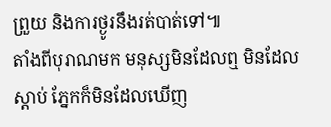ព្រួយ និងការថ្ងូរនឹងរត់បាត់ទៅ៕
តាំងពីបុរាណមក មនុស្សមិនដែលឮ មិនដែលស្ដាប់ ភ្នែកក៏មិនដែលឃើញ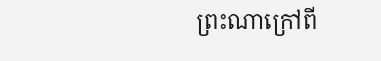ព្រះណាក្រៅពី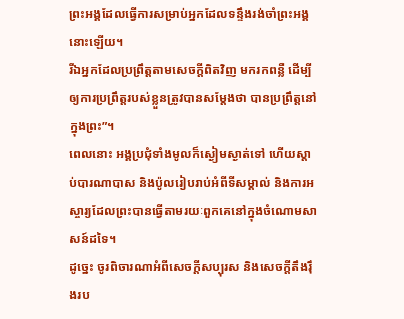ព្រះអង្គដែលធ្វើការសម្រាប់អ្នកដែលទន្ទឹងរង់ចាំព្រះអង្គនោះឡើយ។
រីឯអ្នកដែលប្រព្រឹត្តតាមសេចក្ដីពិតវិញ មករកពន្លឺ ដើម្បីឲ្យការប្រព្រឹត្តរបស់ខ្លួនត្រូវបានសម្ដែងថា បានប្រព្រឹត្តនៅក្នុងព្រះ”។
ពេលនោះ អង្គប្រជុំទាំងមូលក៏ស្ងៀមស្ងាត់ទៅ ហើយស្ដាប់បារណាបាស និងប៉ូលរៀបរាប់អំពីទីសម្គាល់ និងការអស្ចារ្យដែលព្រះបានធ្វើតាមរយៈពួកគេនៅក្នុងចំណោមសាសន៍ដទៃ។
ដូច្នេះ ចូរពិចារណាអំពីសេចក្ដីសប្បុរស និងសេចក្ដីតឹងរ៉ឹងរប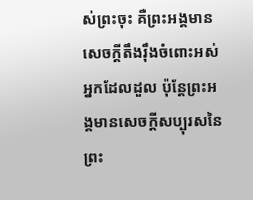ស់ព្រះចុះ គឺព្រះអង្គមានសេចក្ដីតឹងរ៉ឹងចំពោះអស់អ្នកដែលដួល ប៉ុន្តែព្រះអង្គមានសេចក្ដីសប្បុរសនៃព្រះ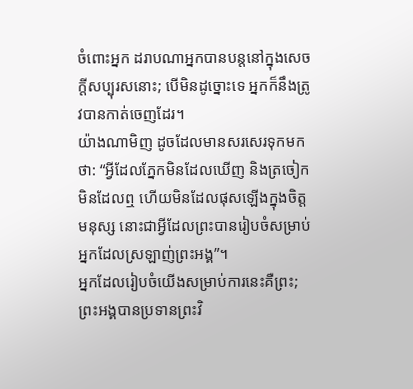ចំពោះអ្នក ដរាបណាអ្នកបានបន្តនៅក្នុងសេចក្ដីសប្បុរសនោះ; បើមិនដូច្នោះទេ អ្នកក៏នឹងត្រូវបានកាត់ចេញដែរ។
យ៉ាងណាមិញ ដូចដែលមានសរសេរទុកមកថា: “អ្វីដែលភ្នែកមិនដែលឃើញ និងត្រចៀកមិនដែលឮ ហើយមិនដែលផុសឡើងក្នុងចិត្តមនុស្ស នោះជាអ្វីដែលព្រះបានរៀបចំសម្រាប់អ្នកដែលស្រឡាញ់ព្រះអង្គ”។
អ្នកដែលរៀបចំយើងសម្រាប់ការនេះគឺព្រះ; ព្រះអង្គបានប្រទានព្រះវិ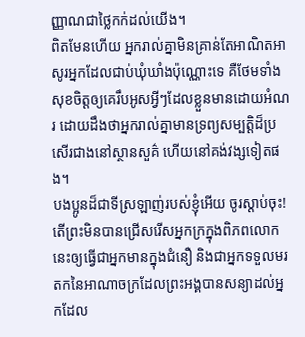ញ្ញាណជាថ្លៃកក់ដល់យើង។
ពិតមែនហើយ អ្នករាល់គ្នាមិនគ្រាន់តែអាណិតអាសូរអ្នកដែលជាប់ឃុំឃាំងប៉ុណ្ណោះទេ គឺថែមទាំងសុខចិត្តឲ្យគេរឹបអូសអ្វីៗដែលខ្លួនមានដោយអំណរ ដោយដឹងថាអ្នករាល់គ្នាមានទ្រព្យសម្បត្តិដ៏ប្រសើរជាងនៅស្ថានសួគ៌ ហើយនៅគង់វង្សទៀតផង។
បងប្អូនដ៏ជាទីស្រឡាញ់របស់ខ្ញុំអើយ ចូរស្ដាប់ចុះ! តើព្រះមិនបានជ្រើសរើសអ្នកក្រក្នុងពិភពលោកនេះឲ្យធ្វើជាអ្នកមានក្នុងជំនឿ និងជាអ្នកទទួលមរតកនៃអាណាចក្រដែលព្រះអង្គបានសន្យាដល់អ្នកដែល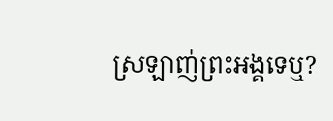ស្រឡាញ់ព្រះអង្គទេឬ?